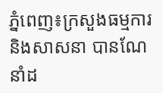ភ្នំពេញ៖ក្រសួងធម្មការនិងសាសនា បានណែនាំដ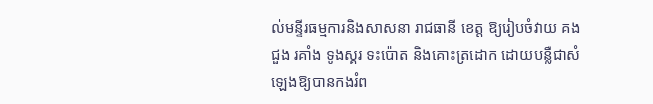ល់មន្ទីរធម្មការនិងសាសនា រាជធានី ខេត្ត ឱ្យរៀបចំវាយ គង ជួង រគាំង ទូងស្គរ ទះប៉ោត និងគោះត្រដោក ដោយបន្លឺជាសំឡេងឱ្យបានកងរំព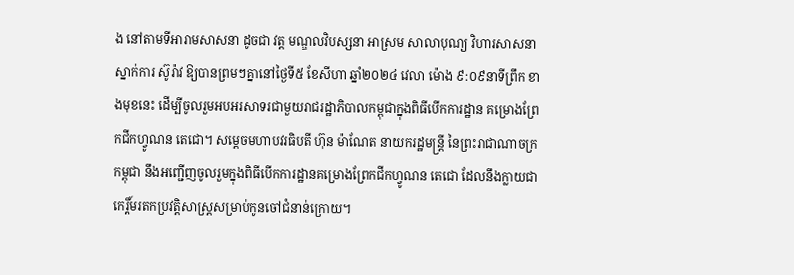ង នៅតាមទីអារាមសាសនា ដូចជា វត្ត មណ្ឌលវិបស្សនា អាស្រម សាលាបុណ្យ វិហារសាសនា ស្នាក់ការ ស៊ូរ៉ាវ ឱ្យបានព្រមៗគ្នានៅថ្ងៃទី៥ ខែសីហា ឆ្នាំ២០២៤ វេលា ម៉ោង ៩:០៩នាទីព្រឹក ខាងមុខនេះ ដើម្បីចូលរួមអបអរសាទរជាមួយរាជរដ្ឋាភិបាលកម្ពុជាក្នុងពិធីបើកការដ្ឋាន គម្រោងព្រែកជីកហ្វូណន តេជោ។ សម្តេចមហាបវរធិបតី ហ៊ុន ម៉ាណែត នាយករដ្ឋមន្ត្រី នៃព្រះរាជាណាចក្រកម្ពុជា នឹងអញ្ជើញចូលរួមក្នុងពិធីបើកការដ្ឋានគម្រោងព្រែកជីកហ្វូណន តេជោ ដែលនឹងក្លាយជាកេរ្តិ៍មរតកប្រវត្តិសាស្ត្រសម្រាប់កូនចៅជំនាន់ក្រោយ។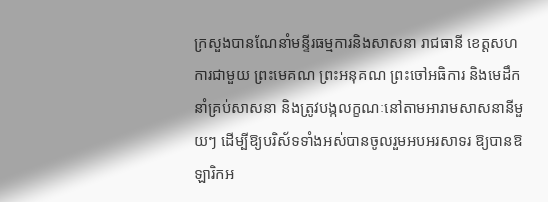ក្រសួងបានណែនាំមន្ទីរធម្មការនិងសាសនា រាជធានី ខេត្តសហការជាមួយ ព្រះមេគណ ព្រះអនុគណ ព្រះចៅអធិការ និងមេដឹកនាំគ្រប់សាសនា និងត្រូវបង្កលក្ខណៈនៅតាមអារាមសាសនានីមួយៗ ដើម្បីឱ្យបរិស័ទទាំងអស់បានចូលរួមអបអរសាទរ ឱ្យបានឱឡារិកអ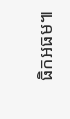ធិកអធម៕